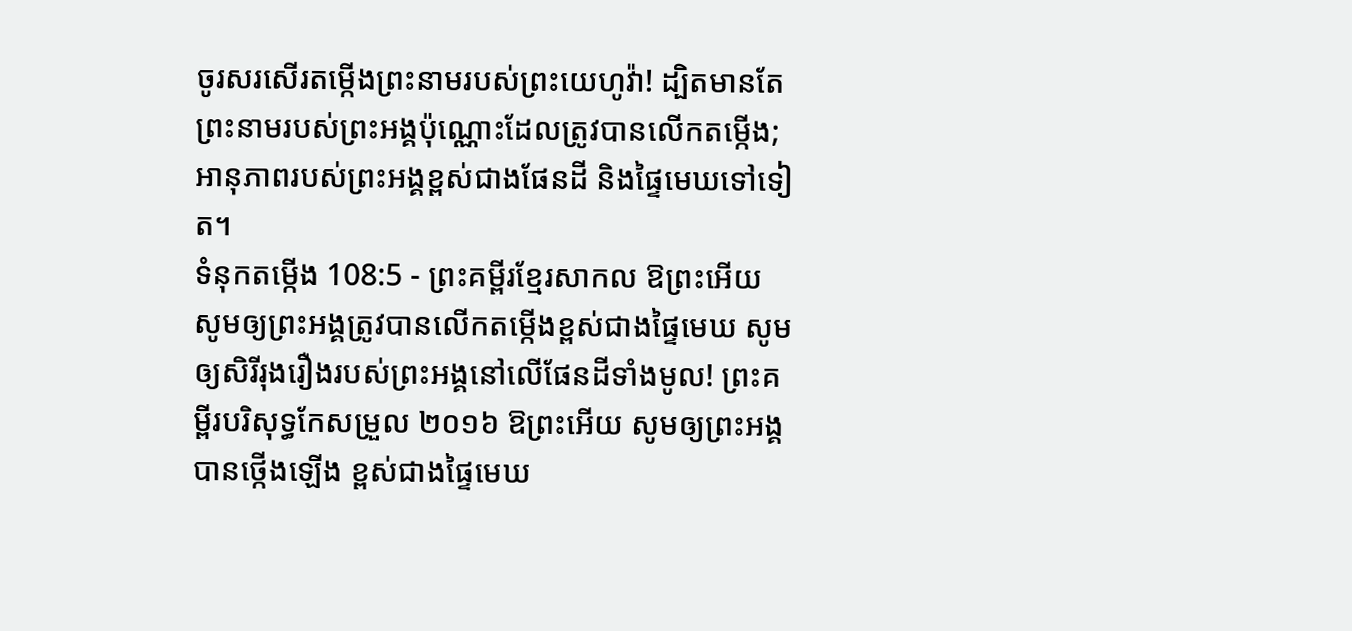ចូរសរសើរតម្កើងព្រះនាមរបស់ព្រះយេហូវ៉ា! ដ្បិតមានតែព្រះនាមរបស់ព្រះអង្គប៉ុណ្ណោះដែលត្រូវបានលើកតម្កើង; អានុភាពរបស់ព្រះអង្គខ្ពស់ជាងផែនដី និងផ្ទៃមេឃទៅទៀត។
ទំនុកតម្កើង 108:5 - ព្រះគម្ពីរខ្មែរសាកល ឱព្រះអើយ សូមឲ្យព្រះអង្គត្រូវបានលើកតម្កើងខ្ពស់ជាងផ្ទៃមេឃ សូមឲ្យសិរីរុងរឿងរបស់ព្រះអង្គនៅលើផែនដីទាំងមូល! ព្រះគម្ពីរបរិសុទ្ធកែសម្រួល ២០១៦ ឱព្រះអើយ សូមឲ្យព្រះអង្គបានថ្កើងឡើង ខ្ពស់ជាងផ្ទៃមេឃ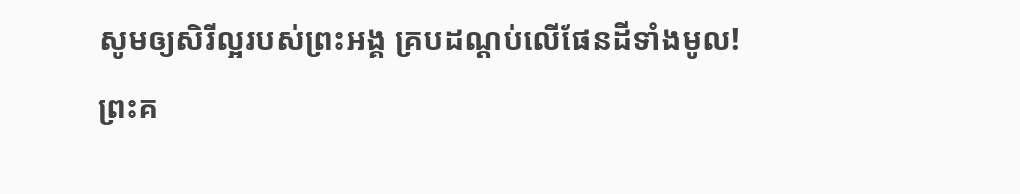សូមឲ្យសិរីល្អរបស់ព្រះអង្គ គ្របដណ្ដប់លើផែនដីទាំងមូល! ព្រះគ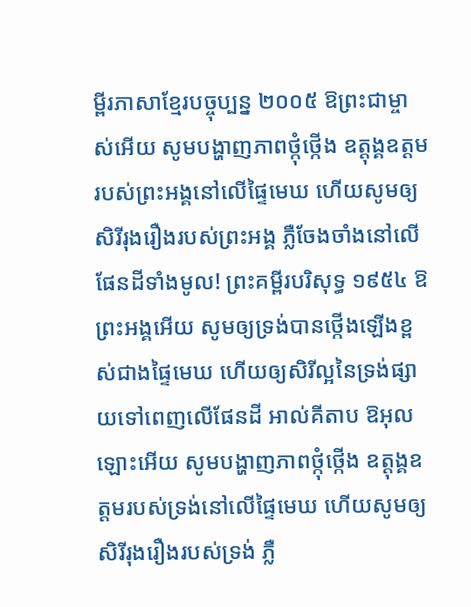ម្ពីរភាសាខ្មែរបច្ចុប្បន្ន ២០០៥ ឱព្រះជាម្ចាស់អើយ សូមបង្ហាញភាពថ្កុំថ្កើង ឧត្តុង្គឧត្ដមរបស់ព្រះអង្គនៅលើផ្ទៃមេឃ ហើយសូមឲ្យសិរីរុងរឿងរបស់ព្រះអង្គ ភ្លឺចែងចាំងនៅលើផែនដីទាំងមូល! ព្រះគម្ពីរបរិសុទ្ធ ១៩៥៤ ឱព្រះអង្គអើយ សូមឲ្យទ្រង់បានថ្កើងឡើងខ្ពស់ជាងផ្ទៃមេឃ ហើយឲ្យសិរីល្អនៃទ្រង់ផ្សាយទៅពេញលើផែនដី អាល់គីតាប ឱអុលឡោះអើយ សូមបង្ហាញភាពថ្កុំថ្កើង ឧត្តុង្គឧត្ដមរបស់ទ្រង់នៅលើផ្ទៃមេឃ ហើយសូមឲ្យសិរីរុងរឿងរបស់ទ្រង់ ភ្លឺ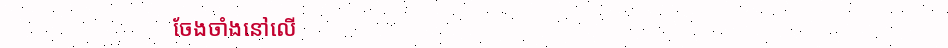ចែងចាំងនៅលើ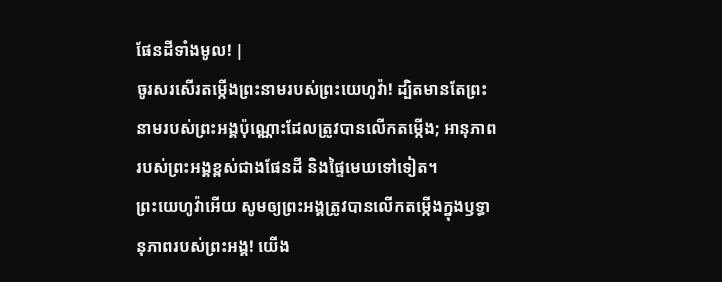ផែនដីទាំងមូល! |
ចូរសរសើរតម្កើងព្រះនាមរបស់ព្រះយេហូវ៉ា! ដ្បិតមានតែព្រះនាមរបស់ព្រះអង្គប៉ុណ្ណោះដែលត្រូវបានលើកតម្កើង; អានុភាពរបស់ព្រះអង្គខ្ពស់ជាងផែនដី និងផ្ទៃមេឃទៅទៀត។
ព្រះយេហូវ៉ាអើយ សូមឲ្យព្រះអង្គត្រូវបានលើកតម្កើងក្នុងឫទ្ធានុភាពរបស់ព្រះអង្គ! យើង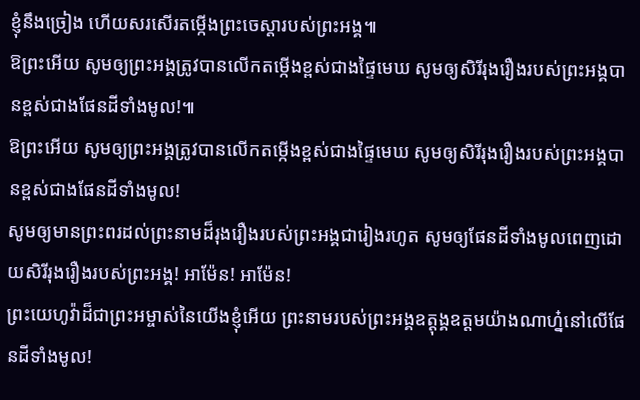ខ្ញុំនឹងច្រៀង ហើយសរសើរតម្កើងព្រះចេស្ដារបស់ព្រះអង្គ៕
ឱព្រះអើយ សូមឲ្យព្រះអង្គត្រូវបានលើកតម្កើងខ្ពស់ជាងផ្ទៃមេឃ សូមឲ្យសិរីរុងរឿងរបស់ព្រះអង្គបានខ្ពស់ជាងផែនដីទាំងមូល!៕
ឱព្រះអើយ សូមឲ្យព្រះអង្គត្រូវបានលើកតម្កើងខ្ពស់ជាងផ្ទៃមេឃ សូមឲ្យសិរីរុងរឿងរបស់ព្រះអង្គបានខ្ពស់ជាងផែនដីទាំងមូល!
សូមឲ្យមានព្រះពរដល់ព្រះនាមដ៏រុងរឿងរបស់ព្រះអង្គជារៀងរហូត សូមឲ្យផែនដីទាំងមូលពេញដោយសិរីរុងរឿងរបស់ព្រះអង្គ! អាម៉ែន! អាម៉ែន!
ព្រះយេហូវ៉ាដ៏ជាព្រះអម្ចាស់នៃយើងខ្ញុំអើយ ព្រះនាមរបស់ព្រះអង្គឧត្ដុង្គឧត្ដមយ៉ាងណាហ្ន៎នៅលើផែនដីទាំងមូល!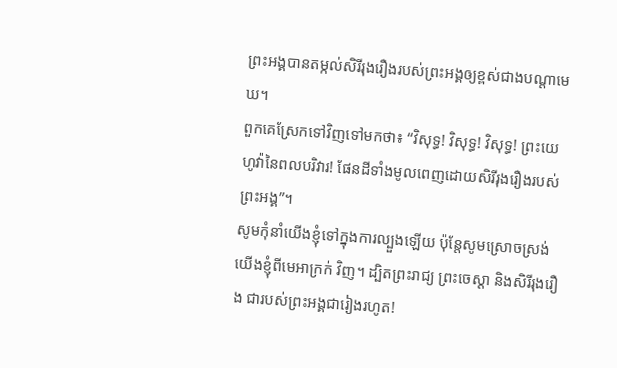ព្រះអង្គបានតម្កល់សិរីរុងរឿងរបស់ព្រះអង្គឲ្យខ្ពស់ជាងបណ្ដាមេឃ។
ពួកគេស្រែកទៅវិញទៅមកថា៖ “វិសុទ្ធ! វិសុទ្ធ! វិសុទ្ធ! ព្រះយេហូវ៉ានៃពលបរិវារ! ផែនដីទាំងមូលពេញដោយសិរីរុងរឿងរបស់ព្រះអង្គ”។
សូមកុំនាំយើងខ្ញុំទៅក្នុងការល្បួងឡើយ ប៉ុន្តែសូមស្រោចស្រង់យើងខ្ញុំពីមេអាក្រក់ វិញ។ ដ្បិតព្រះរាជ្យ ព្រះចេស្ដា និងសិរីរុងរឿង ជារបស់ព្រះអង្គជារៀងរហូត!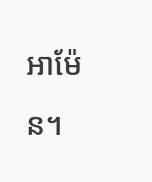អាម៉ែន។